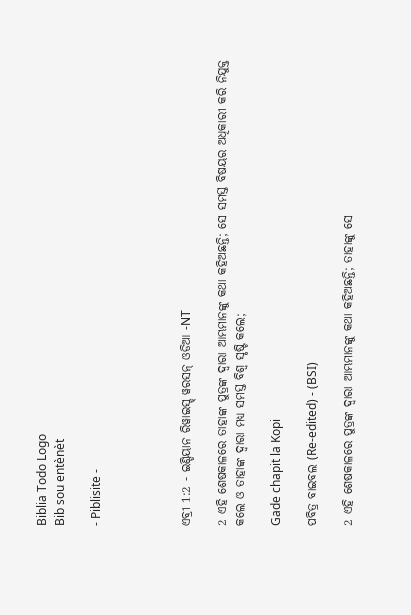Biblia Todo Logo
Bib sou entènèt

- Piblisite -




ଏବ୍ରୀ 1:2 - ଇଣ୍ଡିୟାନ ରିୱାଇସ୍ଡ୍ ୱରସନ୍ ଓଡିଆ -NT

2 ଏହି ଶେଷକାଳରେ ତାହାଙ୍କ ପୁତ୍ରଙ୍କ ଦ୍ୱାରା ଆମ୍ଭମାନଙ୍କୁ କଥା କହିଅଛନ୍ତି; ସେ ସମସ୍ତ ବିଷୟର ଅଧିକାରୀ କରି ନିଯୁକ୍ତ କଲେ ଓ ତାହାଙ୍କ ଦ୍ୱାରା ମଧ୍ୟ ସମସ୍ତ ବିଶ୍ୱ ସୃଷ୍ଟି କଲେ;

Gade chapit la Kopi

ପବିତ୍ର ବାଇବଲ (Re-edited) - (BSI)

2 ଏହି ଶେଷକାଳରେ ପୁତ୍ରଙ୍କ ଦ୍ଵାରା ଆମ୍ଭମାନଙ୍କୁ କଥା କହିଅଛନ୍ତି; ତାହାଙ୍କୁ ସେ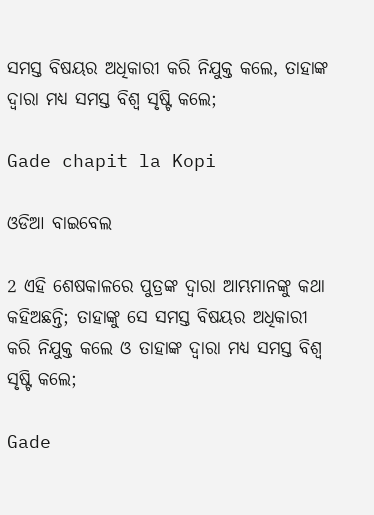ସମସ୍ତ ବିଷୟର ଅଧିକାରୀ କରି ନିଯୁକ୍ତ କଲେ, ତାହାଙ୍କ ଦ୍ଵାରା ମଧ୍ୟ ସମସ୍ତ ବିଶ୍ଵ ସୃଷ୍ଟି କଲେ;

Gade chapit la Kopi

ଓଡିଆ ବାଇବେଲ

2 ଏହି ଶେଷକାଳରେ ପୁତ୍ରଙ୍କ ଦ୍ୱାରା ଆମ୍ଭମାନଙ୍କୁ କଥା କହିଅଛନ୍ତି; ତାହାଙ୍କୁ ସେ ସମସ୍ତ ବିଷୟର ଅଧିକାରୀ କରି ନିଯୁକ୍ତ କଲେ ଓ ତାହାଙ୍କ ଦ୍ୱାରା ମଧ୍ୟ ସମସ୍ତ ବିଶ୍ୱ ସୃଷ୍ଟି କଲେ;

Gade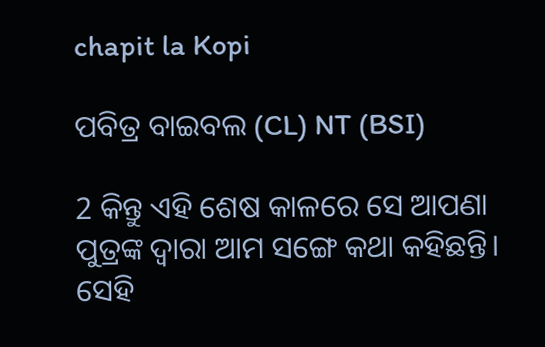chapit la Kopi

ପବିତ୍ର ବାଇବଲ (CL) NT (BSI)

2 କିନ୍ତୁ ଏହି ଶେଷ କାଳରେ ସେ ଆପଣା ପୁତ୍ରଙ୍କ ଦ୍ୱାରା ଆମ ସଙ୍ଗେ କଥା କହିଛନ୍ତି। ସେହି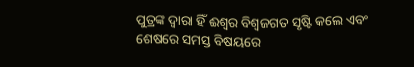ପୁତ୍ରଙ୍କ ଦ୍ୱାରା ହିଁ ଈଶ୍ବର ବିଶ୍ୱଜଗତ ସୃଷ୍ଟି କଲେ ଏବଂ ଶେଷରେ ସମସ୍ତ ବିଷୟରେ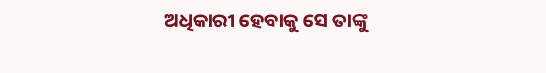ଅଧିକାରୀ ହେବାକୁ ସେ ତାଙ୍କୁ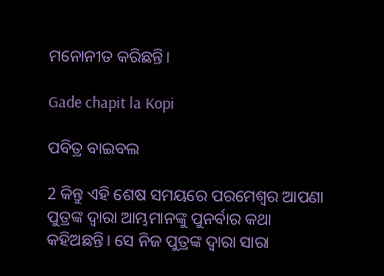ମନୋନୀତ କରିଛନ୍ତି।

Gade chapit la Kopi

ପବିତ୍ର ବାଇବଲ

2 କିନ୍ତୁ ଏହି ଶେଷ ସମୟରେ ପରମେଶ୍ୱର ଆପଣା ପୁତ୍ରଙ୍କ ଦ୍ୱାରା ଆମ୍ଭମାନଙ୍କୁ ପୁନର୍ବାର କଥା କହିଅଛନ୍ତି। ସେ ନିଜ ପୁତ୍ରଙ୍କ ଦ୍ୱାରା ସାରା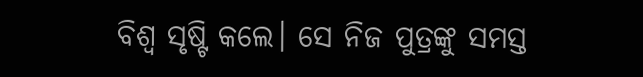ବିଶ୍ୱ ସୃଷ୍ଟି କଲେ। ସେ ନିଜ ପୁତ୍ରଙ୍କୁ ସମସ୍ତ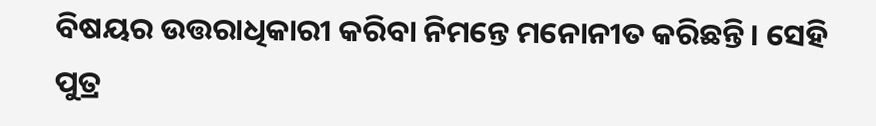ବିଷୟର ଉତ୍ତରାଧିକାରୀ କରିବା ନିମନ୍ତେ ମନୋନୀତ କରିଛନ୍ତି। ସେହି ପୁତ୍ର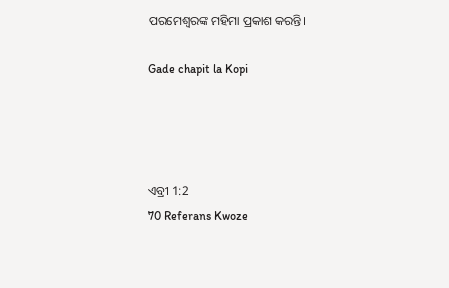ପରମେଶ୍ୱରଙ୍କ ମହିମା ପ୍ରକାଶ କରନ୍ତି।

Gade chapit la Kopi




ଏବ୍ରୀ 1:2
70 Referans Kwoze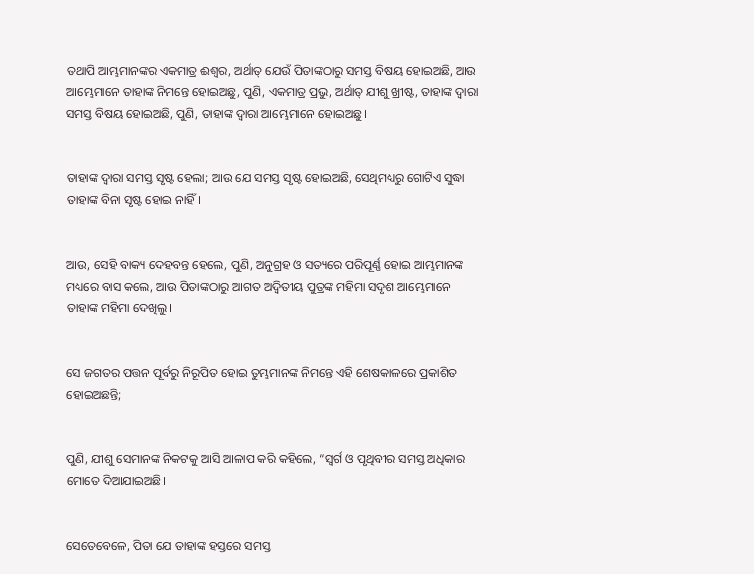ତଥାପି ଆମ୍ଭମାନଙ୍କର ଏକମାତ୍ର ଈଶ୍ବର, ଅର୍ଥାତ୍‍ ଯେଉଁ ପିତାଙ୍କଠାରୁ ସମସ୍ତ ବିଷୟ ହୋଇଅଛି, ଆଉ ଆମ୍ଭେମାନେ ତାହାଙ୍କ ନିମନ୍ତେ ହୋଇଅଛୁ, ପୁଣି, ଏକମାତ୍ର ପ୍ରଭୁ, ଅର୍ଥାତ୍‍ ଯୀଶୁ ଖ୍ରୀଷ୍ଟ, ତାହାଙ୍କ ଦ୍ୱାରା ସମସ୍ତ ବିଷୟ ହୋଇଅଛି, ପୁଣି, ତାହାଙ୍କ ଦ୍ୱାରା ଆମ୍ଭେମାନେ ହୋଇଅଛୁ।


ତାହାଙ୍କ ଦ୍ୱାରା ସମସ୍ତ ସୃଷ୍ଟ ହେଲା; ଆଉ ଯେ ସମସ୍ତ ସୃଷ୍ଟ ହୋଇଅଛି, ସେଥିମଧ୍ୟରୁ ଗୋଟିଏ ସୁଦ୍ଧା ତାହାଙ୍କ ବିନା ସୃଷ୍ଟ ହୋଇ ନାହିଁ।


ଆଉ, ସେହି ବାକ୍ୟ ଦେହବନ୍ତ ହେଲେ, ପୁଣି, ଅନୁଗ୍ରହ ଓ ସତ୍ୟରେ ପରିପୂର୍ଣ୍ଣ ହୋଇ ଆମ୍ଭମାନଙ୍କ ମଧ୍ୟରେ ବାସ କଲେ, ଆଉ ପିତାଙ୍କଠାରୁ ଆଗତ ଅଦ୍ୱିତୀୟ ପୁତ୍ରଙ୍କ ମହିମା ସଦୃଶ ଆମ୍ଭେମାନେ ତାହାଙ୍କ ମହିମା ଦେଖିଲୁ।


ସେ ଜଗତର ପତ୍ତନ ପୂର୍ବରୁ ନିରୂପିତ ହୋଇ ତୁମ୍ଭମାନଙ୍କ ନିମନ୍ତେ ଏହି ଶେଷକାଳରେ ପ୍ରକାଶିତ ହୋଇଅଛନ୍ତି;


ପୁଣି, ଯୀଶୁ ସେମାନଙ୍କ ନିକଟକୁ ଆସି ଆଳାପ କରି କହିଲେ, “ସ୍ୱର୍ଗ ଓ ପୃଥିବୀର ସମସ୍ତ ଅଧିକାର ମୋତେ ଦିଆଯାଇଅଛି।


ସେତେବେଳେ, ପିତା ଯେ ତାହାଙ୍କ ହସ୍ତରେ ସମସ୍ତ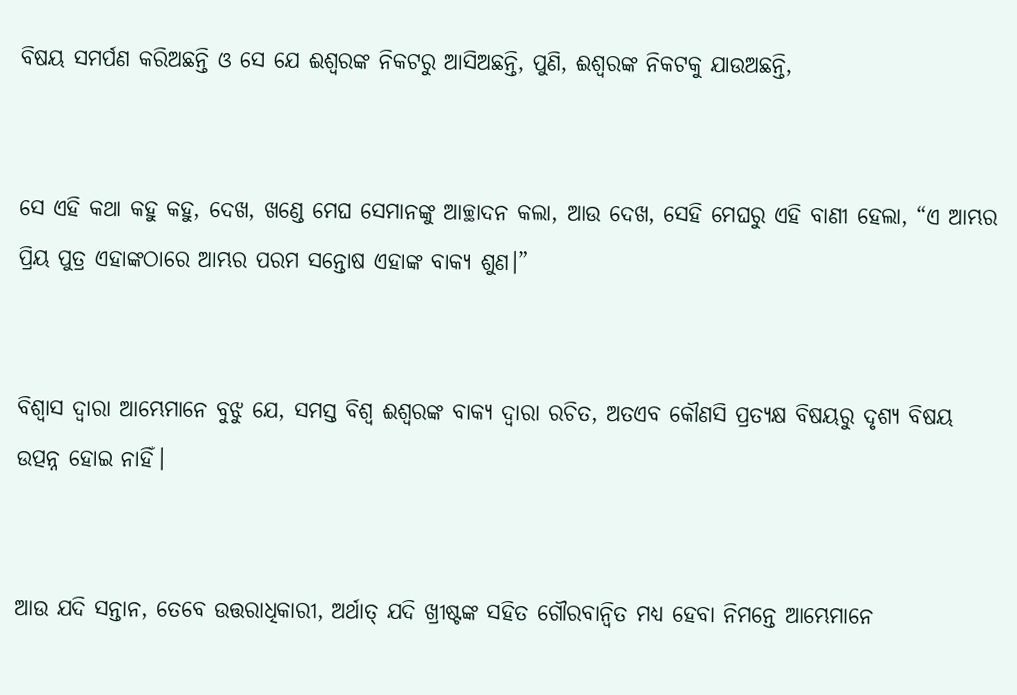ବିଷୟ ସମର୍ପଣ କରିଅଛନ୍ତି ଓ ସେ ଯେ ଈଶ୍ବରଙ୍କ ନିକଟରୁ ଆସିଅଛନ୍ତି, ପୁଣି, ଈଶ୍ବରଙ୍କ ନିକଟକୁ ଯାଉଅଛନ୍ତି,


ସେ ଏହି କଥା କହୁ କହୁ, ଦେଖ, ଖଣ୍ଡେ ମେଘ ସେମାନଙ୍କୁ ଆଚ୍ଛାଦନ କଲା, ଆଉ ଦେଖ, ସେହି ମେଘରୁ ଏହି ବାଣୀ ହେଲା, “ଏ ଆମ୍ଭର ପ୍ରିୟ ପୁତ୍ର ଏହାଙ୍କଠାରେ ଆମ୍ଭର ପରମ ସନ୍ତୋଷ ଏହାଙ୍କ ବାକ୍ୟ ଶୁଣ।”


ବିଶ୍ୱାସ ଦ୍ୱାରା ଆମ୍ଭେମାନେ ବୁଝୁ ଯେ, ସମସ୍ତ ବିଶ୍ୱ ଈଶ୍ବରଙ୍କ ବାକ୍ୟ ଦ୍ୱାରା ରଚିତ, ଅତଏବ କୌଣସି ପ୍ରତ୍ୟକ୍ଷ ବିଷୟରୁ ଦୃଶ୍ୟ ବିଷୟ ଉତ୍ପନ୍ନ ହୋଇ ନାହିଁ।


ଆଉ ଯଦି ସନ୍ତାନ, ତେବେ ଉତ୍ତରାଧିକାରୀ, ଅର୍ଥାତ୍‍ ଯଦି ଖ୍ରୀଷ୍ଟଙ୍କ ସହିତ ଗୌରବାନ୍ୱିତ ମଧ୍ୟ ହେବା ନିମନ୍ତେ ଆମ୍ଭେମାନେ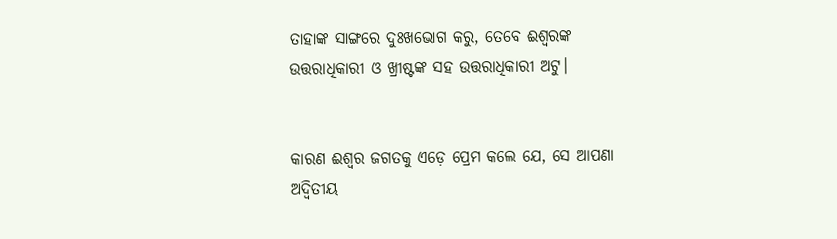ତାହାଙ୍କ ସାଙ୍ଗରେ ଦୁଃଖଭୋଗ କରୁ, ତେବେ ଈଶ୍ବରଙ୍କ ଉତ୍ତରାଧିକାରୀ ଓ ଖ୍ରୀଷ୍ଟଙ୍କ ସହ ଉତ୍ତରାଧିକାରୀ ଅଟୁ।


କାରଣ ଈଶ୍ବର ଜଗତକୁ ଏଡ଼େ ପ୍ରେମ କଲେ ଯେ, ସେ ଆପଣା ଅଦ୍ୱିତୀୟ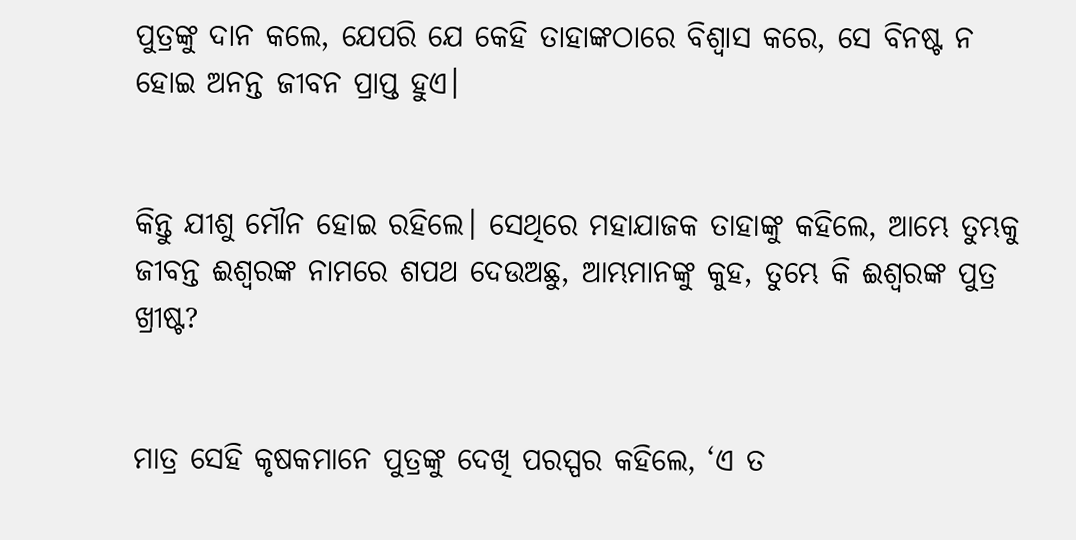ପୁତ୍ରଙ୍କୁ ଦାନ କଲେ, ଯେପରି ଯେ କେହି ତାହାଙ୍କଠାରେ ବିଶ୍ୱାସ କରେ, ସେ ବିନଷ୍ଟ ନ ହୋଇ ଅନନ୍ତ ଜୀବନ ପ୍ରାପ୍ତ ହୁଏ।


କିନ୍ତୁ ଯୀଶୁ ମୌନ ହୋଇ ରହିଲେ। ସେଥିରେ ମହାଯାଜକ ତାହାଙ୍କୁ କହିଲେ, ଆମ୍ଭେ ତୁମ୍ଭକୁ ଜୀବନ୍ତ ଈଶ୍ବରଙ୍କ ନାମରେ ଶପଥ ଦେଉଅଛୁ, ଆମ୍ଭମାନଙ୍କୁ କୁହ, ତୁମ୍ଭେ କି ଈଶ୍ବରଙ୍କ ପୁତ୍ର ଖ୍ରୀଷ୍ଟ?


ମାତ୍ର ସେହି କୃଷକମାନେ ପୁତ୍ରଙ୍କୁ ଦେଖି ପରସ୍ପର କହିଲେ, ‘ଏ ତ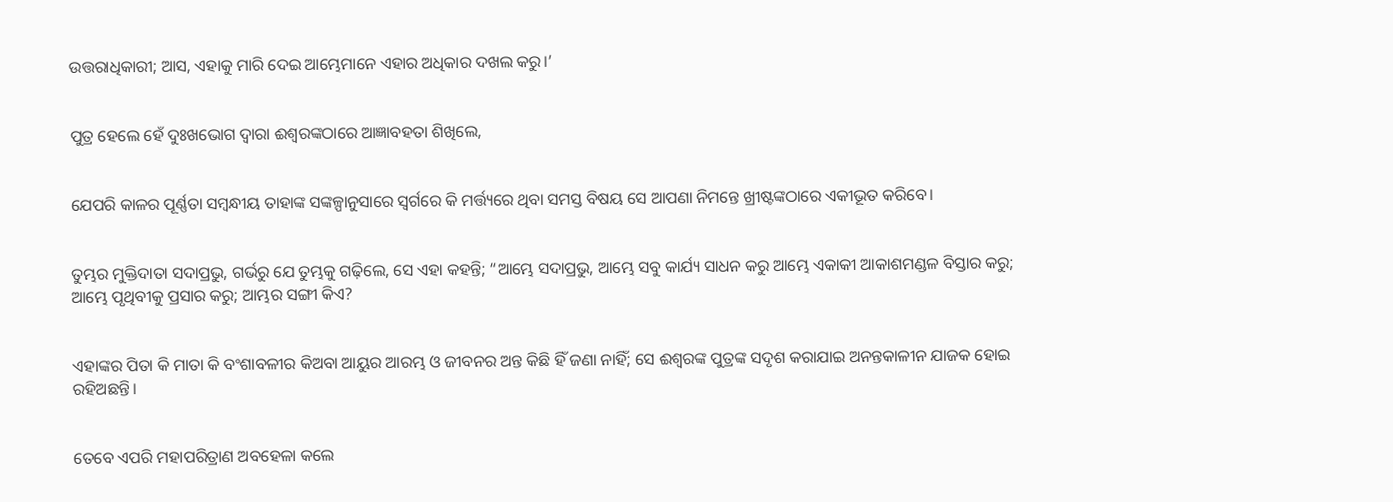ଉତ୍ତରାଧିକାରୀ; ଆସ, ଏହାକୁ ମାରି ଦେଇ ଆମ୍ଭେମାନେ ଏହାର ଅଧିକାର ଦଖଲ କରୁ।’


ପୁତ୍ର ହେଲେ ହେଁ ଦୁଃଖଭୋଗ ଦ୍ୱାରା ଈଶ୍ବରଙ୍କଠାରେ ଆଜ୍ଞାବହତା ଶିଖିଲେ,


ଯେପରି କାଳର ପୂର୍ଣ୍ଣତା ସମ୍ବନ୍ଧୀୟ ତାହାଙ୍କ ସଙ୍କଳ୍ପାନୁସାରେ ସ୍ୱର୍ଗରେ କି ମର୍ତ୍ତ୍ୟରେ ଥିବା ସମସ୍ତ ବିଷୟ ସେ ଆପଣା ନିମନ୍ତେ ଖ୍ରୀଷ୍ଟଙ୍କଠାରେ ଏକୀଭୂତ କରିବେ।


ତୁମ୍ଭର ମୁକ୍ତିଦାତା ସଦାପ୍ରଭୁ, ଗର୍ଭରୁ ଯେ ତୁମ୍ଭକୁ ଗଢ଼ିଲେ, ସେ ଏହା କହନ୍ତି; “ଆମ୍ଭେ ସଦାପ୍ରଭୁ, ଆମ୍ଭେ ସବୁ କାର୍ଯ୍ୟ ସାଧନ କରୁ ଆମ୍ଭେ ଏକାକୀ ଆକାଶମଣ୍ଡଳ ବିସ୍ତାର କରୁ; ଆମ୍ଭେ ପୃଥିବୀକୁ ପ୍ରସାର କରୁ; ଆମ୍ଭର ସଙ୍ଗୀ କିଏ?


ଏହାଙ୍କର ପିତା କି ମାତା କି ବଂଶାବଳୀର କିଅବା ଆୟୁର ଆରମ୍ଭ ଓ ଜୀବନର ଅନ୍ତ କିଛି ହିଁ ଜଣା ନାହିଁ; ସେ ଈଶ୍ବରଙ୍କ ପୁତ୍ରଙ୍କ ସଦୃଶ କରାଯାଇ ଅନନ୍ତକାଳୀନ ଯାଜକ ହୋଇ ରହିଅଛନ୍ତି।


ତେବେ ଏପରି ମହାପରିତ୍ରାଣ ଅବହେଳା କଲେ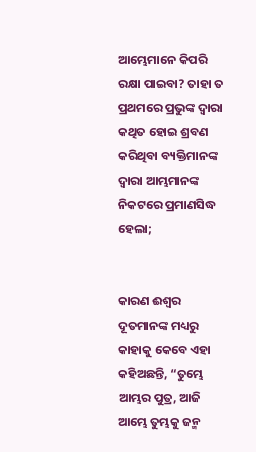ଆମ୍ଭେମାନେ କିପରି ରକ୍ଷା ପାଇବା? ତାହା ତ ପ୍ରଥମରେ ପ୍ରଭୁଙ୍କ ଦ୍ୱାରା କଥିତ ହୋଇ ଶ୍ରବଣ କରିଥିବା ବ୍ୟକ୍ତିମାନଙ୍କ ଦ୍ୱାରା ଆମ୍ଭମାନଙ୍କ ନିକଟରେ ପ୍ରମାଣସିଦ୍ଧ ହେଲା;


କାରଣ ଈଶ୍ବର ଦୂତମାନଙ୍କ ମଧ୍ୟରୁ କାହାକୁ କେବେ ଏହା କହିଅଛନ୍ତି, “ତୁମ୍ଭେ ଆମ୍ଭର ପୁତ୍ର, ଆଜି ଆମ୍ଭେ ତୁମ୍ଭକୁ ଜନ୍ମ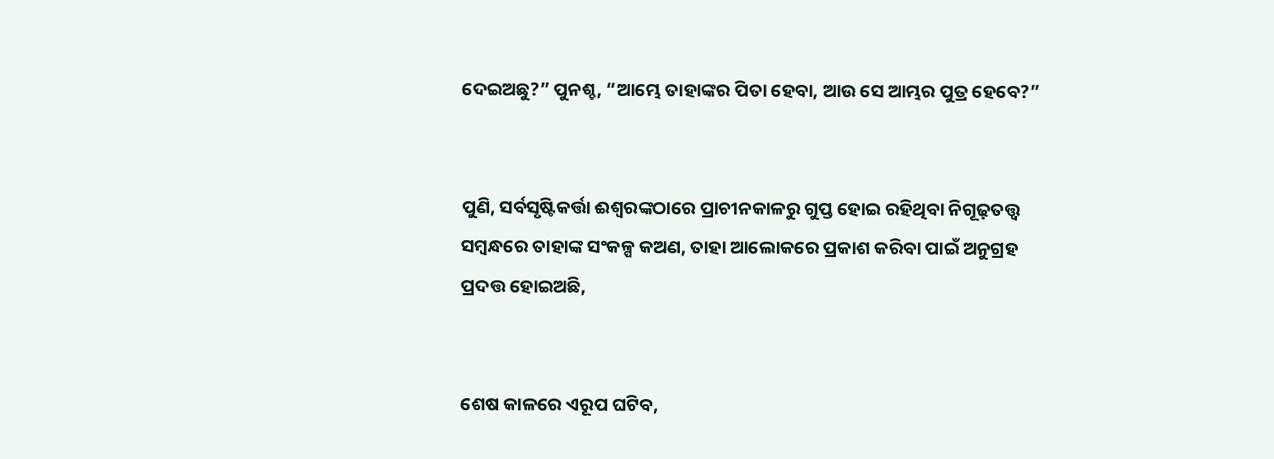ଦେଇଅଛୁ?” ପୁନଶ୍ଚ, “ଆମ୍ଭେ ତାହାଙ୍କର ପିତା ହେବା, ଆଉ ସେ ଆମ୍ଭର ପୁତ୍ର ହେବେ?”


ପୁଣି, ସର୍ବସୃଷ୍ଟିକର୍ତ୍ତା ଈଶ୍ବରଙ୍କଠାରେ ପ୍ରାଚୀନକାଳରୁ ଗୁପ୍ତ ହୋଇ ରହିଥିବା ନିଗୂଢ଼ତତ୍ତ୍ୱ ସମ୍ବନ୍ଧରେ ତାହାଙ୍କ ସଂକଳ୍ପ କଅଣ, ତାହା ଆଲୋକରେ ପ୍ରକାଶ କରିବା ପାଇଁ ଅନୁଗ୍ରହ ପ୍ରଦତ୍ତ ହୋଇଅଛି,


ଶେଷ କାଳରେ ଏରୂପ ଘଟିବ,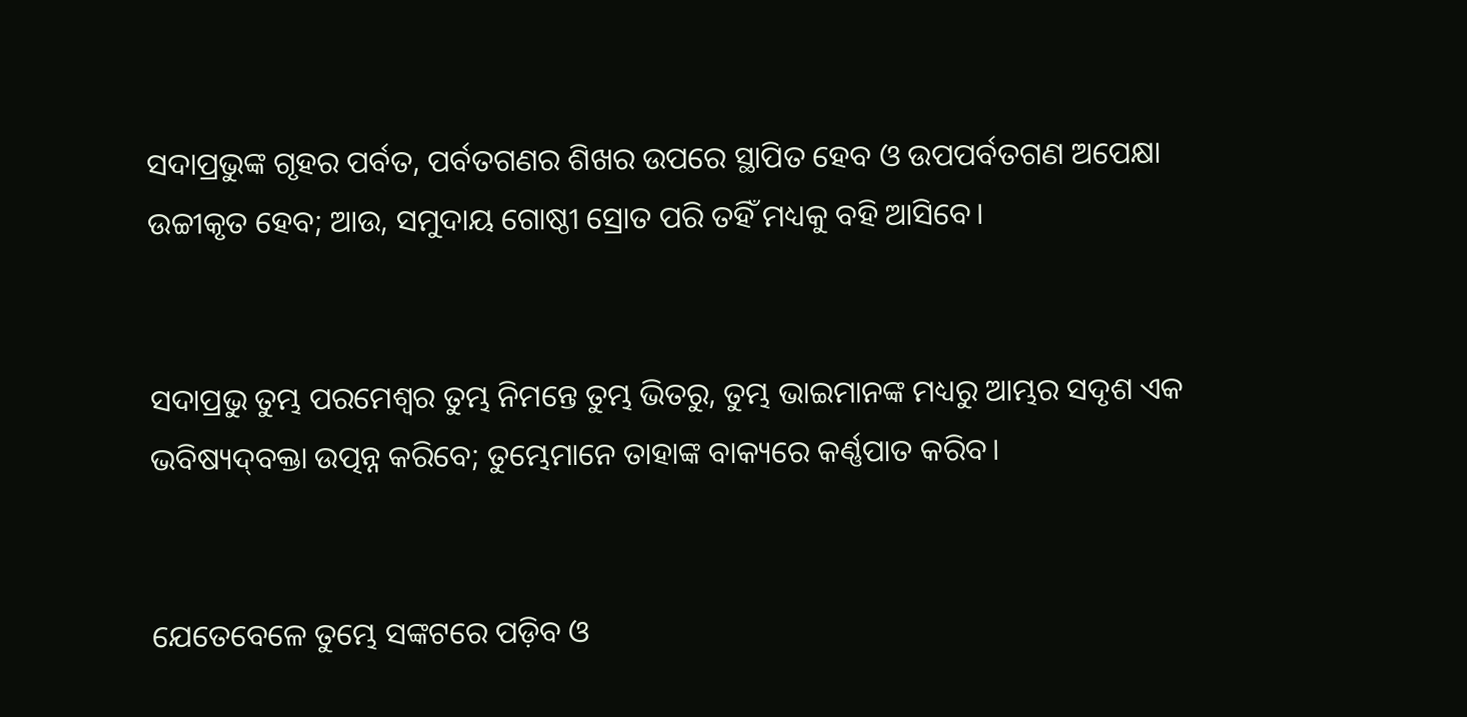ସଦାପ୍ରଭୁଙ୍କ ଗୃହର ପର୍ବତ, ପର୍ବତଗଣର ଶିଖର ଉପରେ ସ୍ଥାପିତ ହେବ ଓ ଉପପର୍ବତଗଣ ଅପେକ୍ଷା ଉଚ୍ଚୀକୃତ ହେବ; ଆଉ, ସମୁଦାୟ ଗୋଷ୍ଠୀ ସ୍ରୋତ ପରି ତହିଁ ମଧ୍ୟକୁ ବହି ଆସିବେ।


ସଦାପ୍ରଭୁ ତୁମ୍ଭ ପରମେଶ୍ୱର ତୁମ୍ଭ ନିମନ୍ତେ ତୁମ୍ଭ ଭିତରୁ, ତୁମ୍ଭ ଭାଇମାନଙ୍କ ମଧ୍ୟରୁ ଆମ୍ଭର ସଦୃଶ ଏକ ଭବିଷ୍ୟଦ୍‍ବକ୍ତା ଉତ୍ପନ୍ନ କରିବେ; ତୁମ୍ଭେମାନେ ତାହାଙ୍କ ବାକ୍ୟରେ କର୍ଣ୍ଣପାତ କରିବ।


ଯେତେବେଳେ ତୁମ୍ଭେ ସଙ୍କଟରେ ପଡ଼ିବ ଓ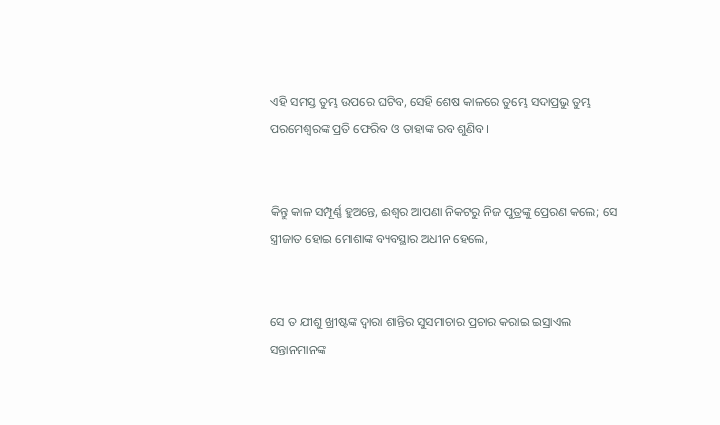ଏହି ସମସ୍ତ ତୁମ୍ଭ ଉପରେ ଘଟିବ, ସେହି ଶେଷ କାଳରେ ତୁମ୍ଭେ ସଦାପ୍ରଭୁ ତୁମ୍ଭ ପରମେଶ୍ୱରଙ୍କ ପ୍ରତି ଫେରିବ ଓ ତାହାଙ୍କ ରବ ଶୁଣିବ।


କିନ୍ତୁ କାଳ ସମ୍ପୂର୍ଣ୍ଣ ହୁଅନ୍ତେ, ଈଶ୍ବର ଆପଣା ନିକଟରୁ ନିଜ ପୁତ୍ରଙ୍କୁ ପ୍ରେରଣ କଲେ; ସେ ସ୍ତ୍ରୀଜାତ ହୋଇ ମୋଶାଙ୍କ ବ୍ୟବସ୍ଥାର ଅଧୀନ ହେଲେ,


ସେ ତ ଯୀଶୁ ଖ୍ରୀଷ୍ଟଙ୍କ ଦ୍ୱାରା ଶାନ୍ତିର ସୁସମାଚାର ପ୍ରଚାର କରାଇ ଇସ୍ରାଏଲ ସନ୍ତାନମାନଙ୍କ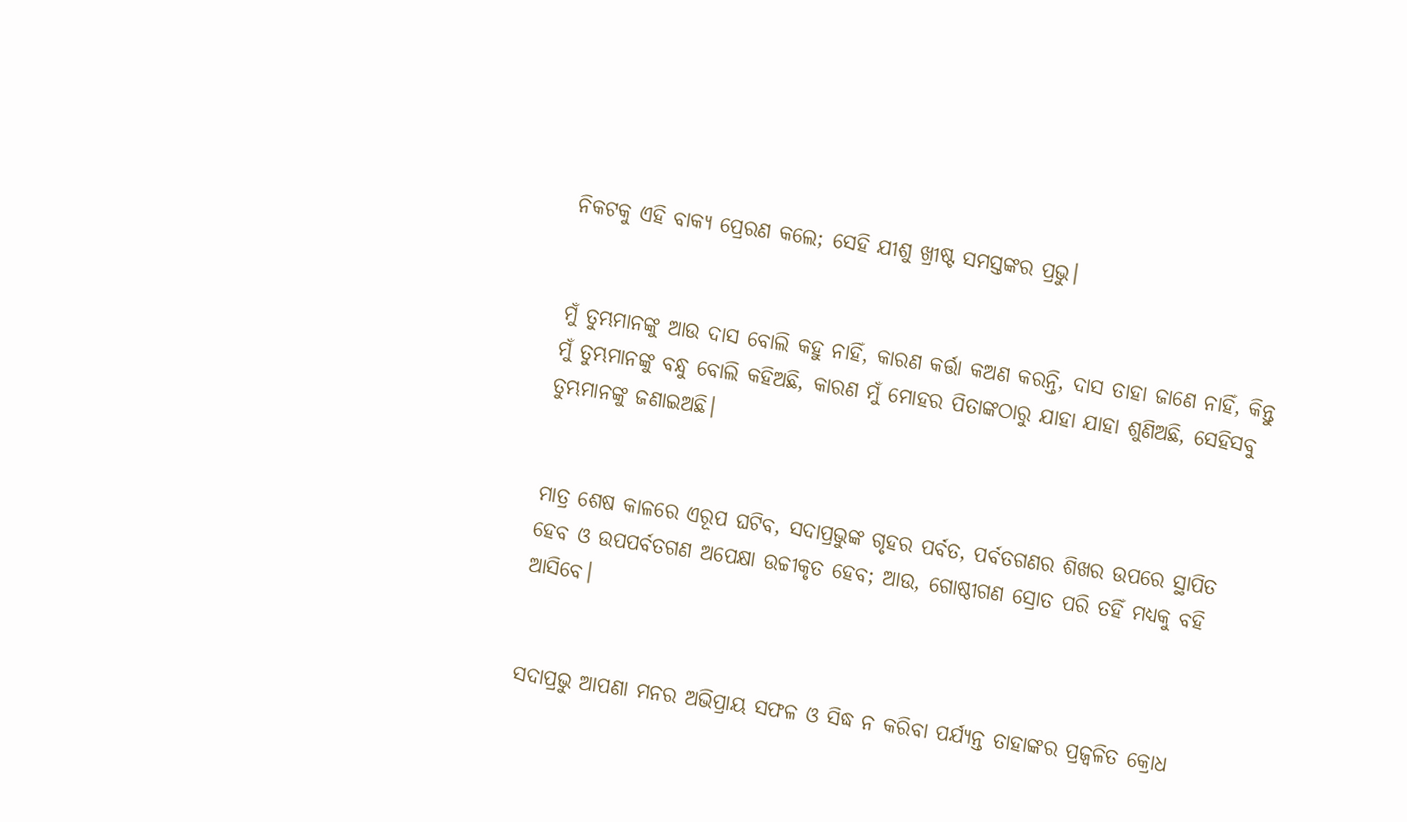ନିକଟକୁ ଏହି ବାକ୍ୟ ପ୍ରେରଣ କଲେ; ସେହି ଯୀଶୁ ଖ୍ରୀଷ୍ଟ ସମସ୍ତଙ୍କର ପ୍ରଭୁ।


ମୁଁ ତୁମ୍ଭମାନଙ୍କୁ ଆଉ ଦାସ ବୋଲି କହୁ ନାହିଁ, କାରଣ କର୍ତ୍ତା କଅଣ କରନ୍ତି, ଦାସ ତାହା ଜାଣେ ନାହିଁ, କିନ୍ତୁ ମୁଁ ତୁମ୍ଭମାନଙ୍କୁ ବନ୍ଧୁ ବୋଲି କହିଅଛି, କାରଣ ମୁଁ ମୋହର ପିତାଙ୍କଠାରୁ ଯାହା ଯାହା ଶୁଣିଅଛି, ସେହିସବୁ ତୁମ୍ଭମାନଙ୍କୁ ଜଣାଇଅଛି।


ମାତ୍ର ଶେଷ କାଳରେ ଏରୂପ ଘଟିବ, ସଦାପ୍ରଭୁଙ୍କ ଗୃହର ପର୍ବତ, ପର୍ବତଗଣର ଶିଖର ଉପରେ ସ୍ଥାପିତ ହେବ ଓ ଉପପର୍ବତଗଣ ଅପେକ୍ଷା ଉଚ୍ଚୀକୃତ ହେବ; ଆଉ, ଗୋଷ୍ଠୀଗଣ ସ୍ରୋତ ପରି ତହିଁ ମଧ୍ୟକୁ ବହି ଆସିବେ।


ସଦାପ୍ରଭୁ ଆପଣା ମନର ଅଭିପ୍ରାୟ ସଫଳ ଓ ସିଦ୍ଧ ନ କରିବା ପର୍ଯ୍ୟନ୍ତ ତାହାଙ୍କର ପ୍ରଜ୍ୱଳିତ କ୍ରୋଧ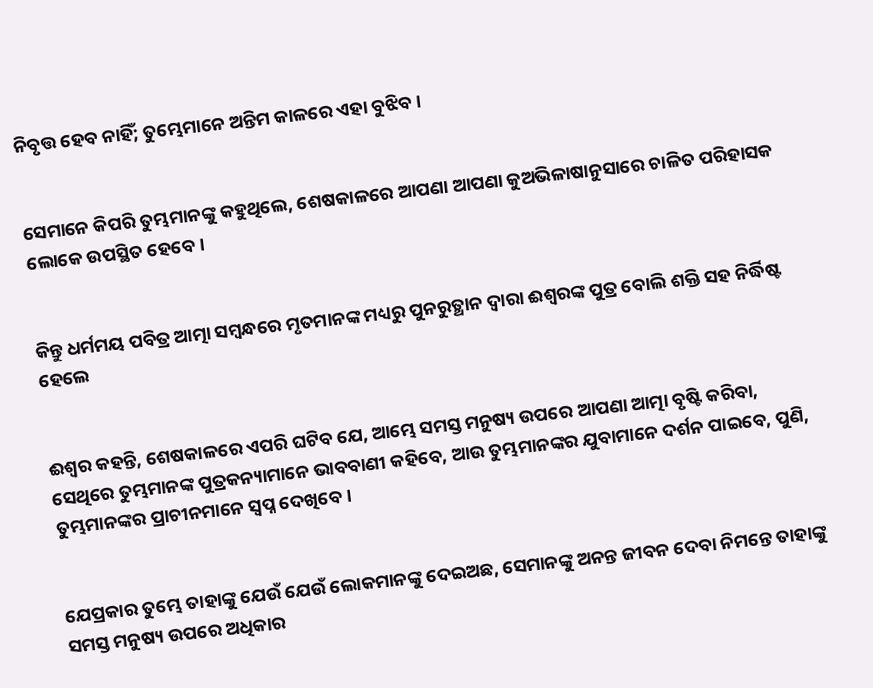ନିବୃତ୍ତ ହେବ ନାହିଁ; ତୁମ୍ଭେମାନେ ଅନ୍ତିମ କାଳରେ ଏହା ବୁଝିବ।


ସେମାନେ କିପରି ତୁମ୍ଭମାନଙ୍କୁ କହୁଥିଲେ, ଶେଷକାଳରେ ଆପଣା ଆପଣା କୁଅଭିଳାଷାନୁସାରେ ଚାଳିତ ପରିହାସକ ଲୋକେ ଉପସ୍ଥିତ ହେବେ।


କିନ୍ତୁ ଧର୍ମମୟ ପବିତ୍ର ଆତ୍ମା ସମ୍ବନ୍ଧରେ ମୃତମାନଙ୍କ ମଧ୍ୟରୁ ପୁନରୁତ୍ଥାନ ଦ୍ୱାରା ଈଶ୍ବରଙ୍କ ପୁତ୍ର ବୋଲି ଶକ୍ତି ସହ ନିର୍ଦ୍ଧିଷ୍ଟ ହେଲେ


ଈଶ୍ବର କହନ୍ତି, ଶେଷକାଳରେ ଏପରି ଘଟିବ ଯେ, ଆମ୍ଭେ ସମସ୍ତ ମନୁଷ୍ୟ ଉପରେ ଆପଣା ଆତ୍ମା ବୃଷ୍ଟି କରିବା, ସେଥିରେ ତୁମ୍ଭମାନଙ୍କ ପୁତ୍ରକନ୍ୟାମାନେ ଭାବବାଣୀ କହିବେ, ଆଉ ତୁମ୍ଭମାନଙ୍କର ଯୁବାମାନେ ଦର୍ଶନ ପାଇବେ, ପୁଣି, ତୁମ୍ଭମାନଙ୍କର ପ୍ରାଚୀନମାନେ ସ୍ୱପ୍ନ ଦେଖିବେ।


ଯେପ୍ରକାର ତୁମ୍ଭେ ତାହାଙ୍କୁ ଯେଉଁ ଯେଉଁ ଲୋକମାନଙ୍କୁ ଦେଇଅଛ, ସେମାନଙ୍କୁ ଅନନ୍ତ ଜୀବନ ଦେବା ନିମନ୍ତେ ତାହାଙ୍କୁ ସମସ୍ତ ମନୁଷ୍ୟ ଉପରେ ଅଧିକାର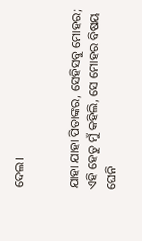ଦେଲ।


ଯାହା ଯାହା ପିତାଙ୍କର, ସେହିସବୁ ମୋହର; ଏହି ହେତୁ ମୁଁ କହିଲି, ସେ ମୋହର ବିଷୟ ଘେନି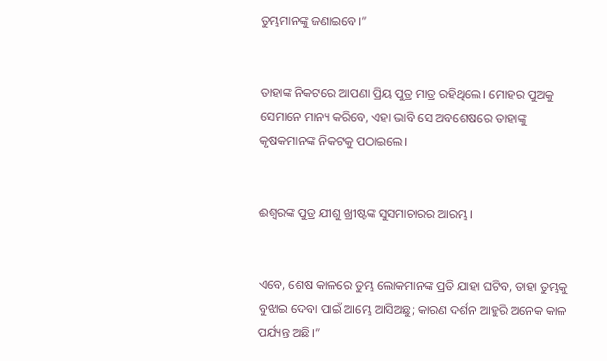ତୁମ୍ଭମାନଙ୍କୁ ଜଣାଇବେ।”


ତାହାଙ୍କ ନିକଟରେ ଆପଣା ପ୍ରିୟ ପୁତ୍ର ମାତ୍ର ରହିଥିଲେ। ମୋହର ପୁଅକୁ ସେମାନେ ମାନ୍ୟ କରିବେ, ଏହା ଭାବି ସେ ଅବଶେଷରେ ତାହାଙ୍କୁ କୃଷକମାନଙ୍କ ନିକଟକୁ ପଠାଇଲେ।


ଈଶ୍ବରଙ୍କ ପୁତ୍ର ଯୀଶୁ ଖ୍ରୀଷ୍ଟଙ୍କ ସୁସମାଚାରର ଆରମ୍ଭ।


ଏବେ, ଶେଷ କାଳରେ ତୁମ୍ଭ ଲୋକମାନଙ୍କ ପ୍ରତି ଯାହା ଘଟିବ, ତାହା ତୁମ୍ଭକୁ ବୁଝାଇ ଦେବା ପାଇଁ ଆମ୍ଭେ ଆସିଅଛୁ; କାରଣ ଦର୍ଶନ ଆହୁରି ଅନେକ କାଳ ପର୍ଯ୍ୟନ୍ତ ଅଛି।”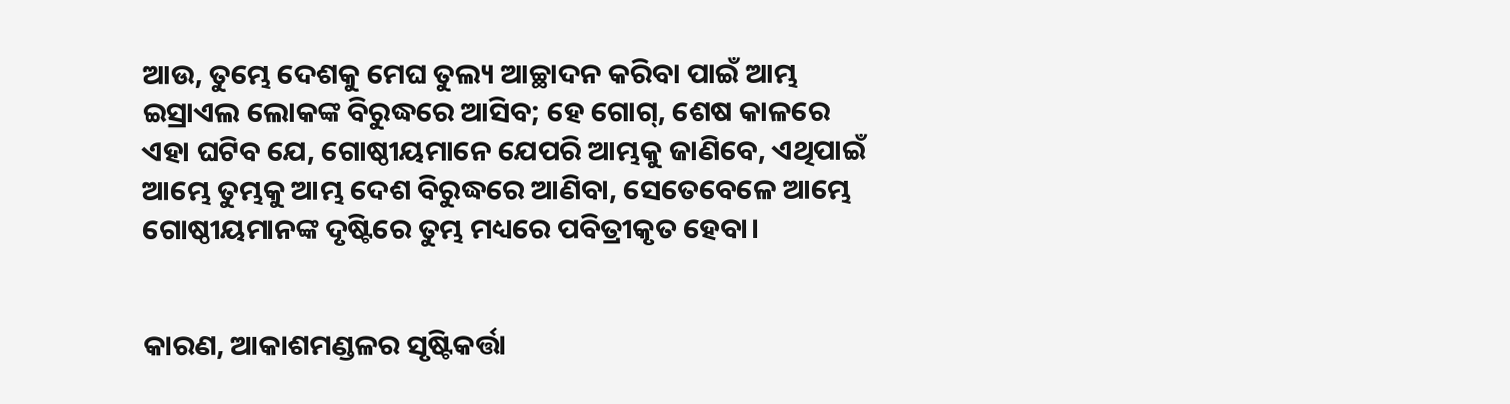ଆଉ, ତୁମ୍ଭେ ଦେଶକୁ ମେଘ ତୁଲ୍ୟ ଆଚ୍ଛାଦନ କରିବା ପାଇଁ ଆମ୍ଭ ଇସ୍ରାଏଲ ଲୋକଙ୍କ ବିରୁଦ୍ଧରେ ଆସିବ; ହେ ଗୋଗ୍‍, ଶେଷ କାଳରେ ଏହା ଘଟିବ ଯେ, ଗୋଷ୍ଠୀୟମାନେ ଯେପରି ଆମ୍ଭକୁ ଜାଣିବେ, ଏଥିପାଇଁ ଆମ୍ଭେ ତୁମ୍ଭକୁ ଆମ୍ଭ ଦେଶ ବିରୁଦ୍ଧରେ ଆଣିବା, ସେତେବେଳେ ଆମ୍ଭେ ଗୋଷ୍ଠୀୟମାନଙ୍କ ଦୃଷ୍ଟିରେ ତୁମ୍ଭ ମଧ୍ୟରେ ପବିତ୍ରୀକୃତ ହେବା।


କାରଣ, ଆକାଶମଣ୍ଡଳର ସୃଷ୍ଟିକର୍ତ୍ତା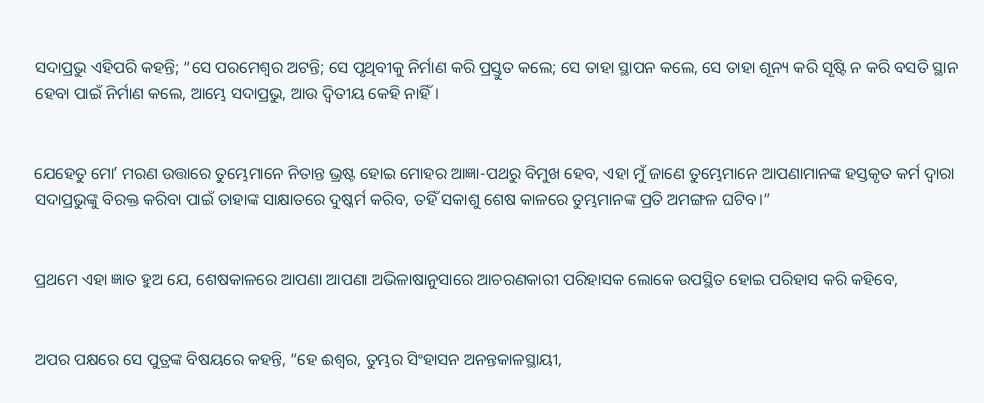ସଦାପ୍ରଭୁ ଏହିପରି କହନ୍ତି; “ସେ ପରମେଶ୍ୱର ଅଟନ୍ତି; ସେ ପୃଥିବୀକୁ ନିର୍ମାଣ କରି ପ୍ରସ୍ତୁତ କଲେ; ସେ ତାହା ସ୍ଥାପନ କଲେ, ସେ ତାହା ଶୂନ୍ୟ କରି ସୃଷ୍ଟି ନ କରି ବସତି ସ୍ଥାନ ହେବା ପାଇଁ ନିର୍ମାଣ କଲେ, ଆମ୍ଭେ ସଦାପ୍ରଭୁ, ଆଉ ଦ୍ୱିତୀୟ କେହି ନାହିଁ।


ଯେହେତୁ ମୋʼ ମରଣ ଉତ୍ତାରେ ତୁମ୍ଭେମାନେ ନିତାନ୍ତ ଭ୍ରଷ୍ଟ ହୋଇ ମୋହର ଆଜ୍ଞା-ପଥରୁ ବିମୁଖ ହେବ, ଏହା ମୁଁ ଜାଣେ ତୁମ୍ଭେମାନେ ଆପଣାମାନଙ୍କ ହସ୍ତକୃତ କର୍ମ ଦ୍ୱାରା ସଦାପ୍ରଭୁଙ୍କୁ ବିରକ୍ତ କରିବା ପାଇଁ ତାହାଙ୍କ ସାକ୍ଷାତରେ ଦୁଷ୍କର୍ମ କରିବ, ତହିଁ ସକାଶୁ ଶେଷ କାଳରେ ତୁମ୍ଭମାନଙ୍କ ପ୍ରତି ଅମଙ୍ଗଳ ଘଟିବ।”


ପ୍ରଥମେ ଏହା ଜ୍ଞାତ ହୁଅ ଯେ, ଶେଷକାଳରେ ଆପଣା ଆପଣା ଅଭିଳାଷାନୁସାରେ ଆଚରଣକାରୀ ପରିହାସକ ଲୋକେ ଉପସ୍ଥିତ ହୋଇ ପରିହାସ କରି କହିବେ,


ଅପର ପକ୍ଷରେ ସେ ପୁତ୍ରଙ୍କ ବିଷୟରେ କହନ୍ତି, “ହେ ଈଶ୍ବର, ତୁମ୍ଭର ସିଂହାସନ ଅନନ୍ତକାଳସ୍ଥାୟୀ,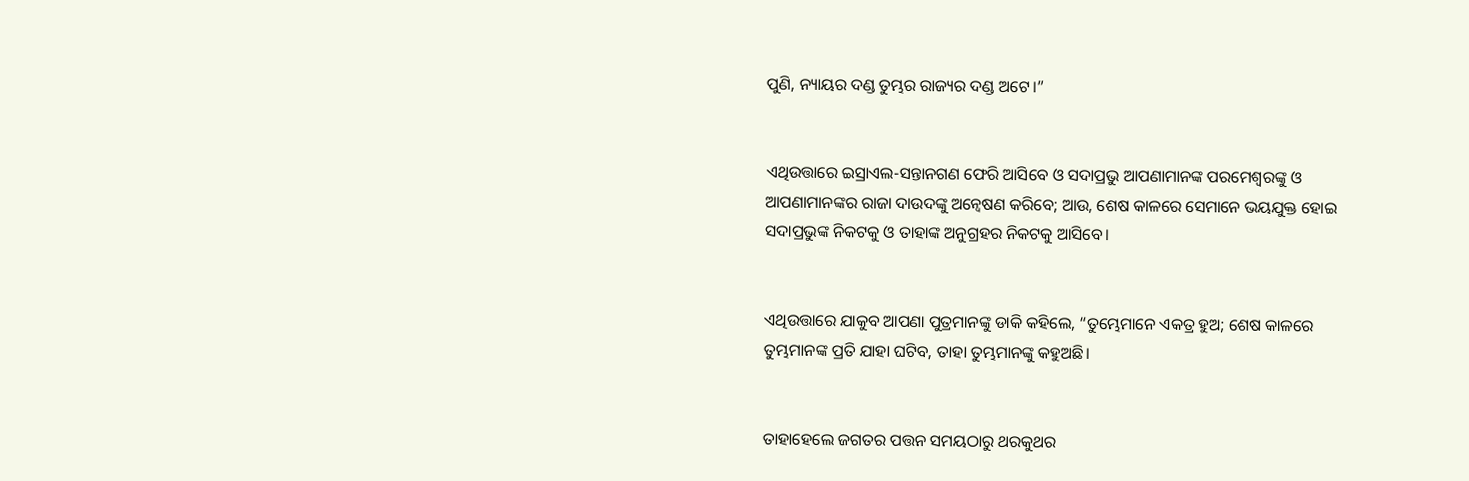ପୁଣି, ନ୍ୟାୟର ଦଣ୍ଡ ତୁମ୍ଭର ରାଜ୍ୟର ଦଣ୍ଡ ଅଟେ।”


ଏଥିଉତ୍ତାରେ ଇସ୍ରାଏଲ-ସନ୍ତାନଗଣ ଫେରି ଆସିବେ ଓ ସଦାପ୍ରଭୁ ଆପଣାମାନଙ୍କ ପରମେଶ୍ୱରଙ୍କୁ ଓ ଆପଣାମାନଙ୍କର ରାଜା ଦାଉଦଙ୍କୁ ଅନ୍ଵେଷଣ କରିବେ; ଆଉ, ଶେଷ କାଳରେ ସେମାନେ ଭୟଯୁକ୍ତ ହୋଇ ସଦାପ୍ରଭୁଙ୍କ ନିକଟକୁ ଓ ତାହାଙ୍କ ଅନୁଗ୍ରହର ନିକଟକୁ ଆସିବେ।


ଏଥିଉତ୍ତାରେ ଯାକୁବ ଆପଣା ପୁତ୍ରମାନଙ୍କୁ ଡାକି କହିଲେ, “ତୁମ୍ଭେମାନେ ଏକତ୍ର ହୁଅ; ଶେଷ କାଳରେ ତୁମ୍ଭମାନଙ୍କ ପ୍ରତି ଯାହା ଘଟିବ, ତାହା ତୁମ୍ଭମାନଙ୍କୁ କହୁଅଛି।


ତାହାହେଲେ ଜଗତର ପତ୍ତନ ସମୟଠାରୁ ଥରକୁଥର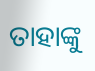ତାହାଙ୍କୁ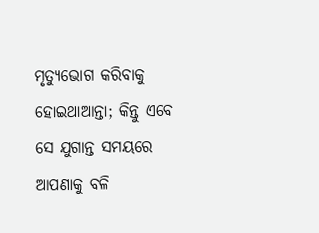ମୃତ୍ୟୁଭୋଗ କରିବାକୁ ହୋଇଥାଆନ୍ତା; କିନ୍ତୁ ଏବେ ସେ ଯୁଗାନ୍ତ ସମୟରେ ଆପଣାକୁ ବଳି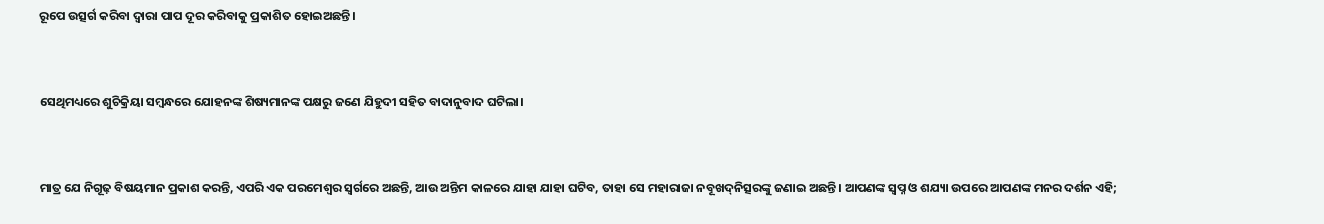ରୂପେ ଉତ୍ସର୍ଗ କରିବା ଦ୍ୱାରା ପାପ ଦୂର କରିବାକୁ ପ୍ରକାଶିତ ହୋଇଅଛନ୍ତି।


ସେଥିମଧ୍ୟରେ ଶୁଚିକ୍ରିୟା ସମ୍ବନ୍ଧରେ ଯୋହନଙ୍କ ଶିଷ୍ୟମାନଙ୍କ ପକ୍ଷରୁ ଜଣେ ଯିହୁଦୀ ସହିତ ବାଦାନୁବାଦ ଘଟିଲା।


ମାତ୍ର ଯେ ନିଗୂଢ଼ ବିଷୟମାନ ପ୍ରକାଶ କରନ୍ତି, ଏପରି ଏକ ପରମେଶ୍ୱର ସ୍ୱର୍ଗରେ ଅଛନ୍ତି, ଆଉ ଅନ୍ତିମ କାଳରେ ଯାହା ଯାହା ଘଟିବ, ତାହା ସେ ମହାରାଜା ନବୂଖଦ୍‍ନିତ୍ସରଙ୍କୁ ଜଣାଇ ଅଛନ୍ତି। ଆପଣଙ୍କ ସ୍ୱପ୍ନ ଓ ଶଯ୍ୟା ଉପରେ ଆପଣଙ୍କ ମନର ଦର୍ଶନ ଏହି;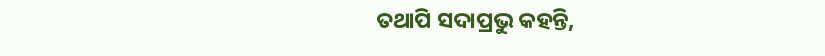ତଥାପି ସଦାପ୍ରଭୁ କହନ୍ତି,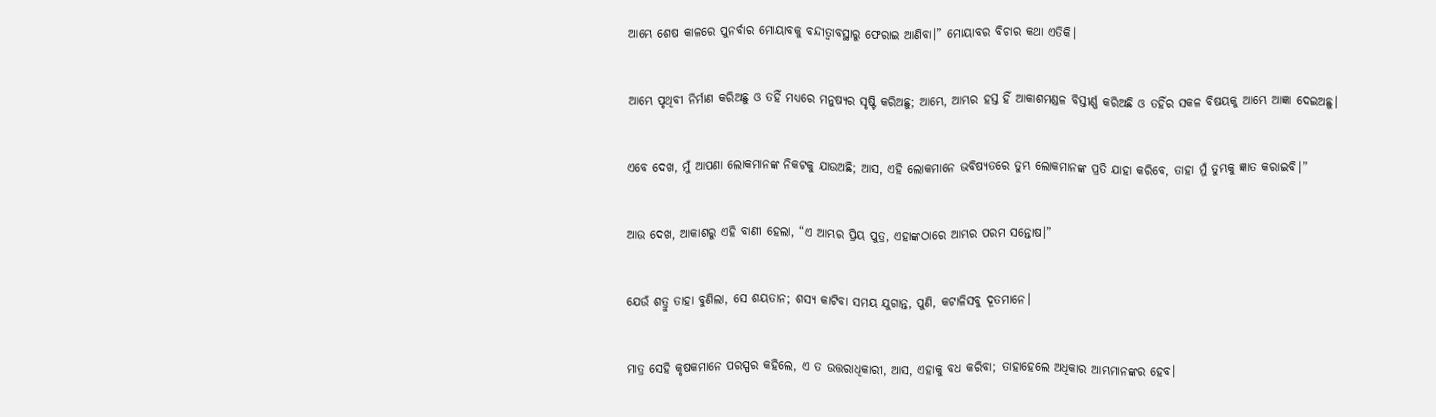ଆମ୍ଭେ ଶେଷ କାଳରେ ପୁନର୍ବାର ମୋୟାବକୁ ବନ୍ଦୀତ୍ୱାବସ୍ଥାରୁ ଫେରାଇ ଆଣିବା।” ମୋୟାବର ବିଚାର କଥା ଏତିକି।


ଆମ୍ଭେ ପୃଥିବୀ ନିର୍ମାଣ କରିଅଛୁ ଓ ତହିଁ ମଧ୍ୟରେ ମନୁଷ୍ୟର ସୃଷ୍ଟି କରିଅଛୁ; ଆମ୍ଭେ, ଆମ୍ଭର ହସ୍ତ ହିଁ ଆକାଶମଣ୍ଡଳ ବିସ୍ତୀର୍ଣ୍ଣ କରିଅଛି ଓ ତହିଁର ସକଳ ବିଷୟକୁ ଆମ୍ଭେ ଆଜ୍ଞା ଦେଇଅଛୁ।


ଏବେ ଦେଖ, ମୁଁ ଆପଣା ଲୋକମାନଙ୍କ ନିକଟକୁ ଯାଉଅଛି; ଆସ, ଏହି ଲୋକମାନେ ଭବିଷ୍ୟତରେ ତୁମ୍ଭ ଲୋକମାନଙ୍କ ପ୍ରତି ଯାହା କରିବେ, ତାହା ମୁଁ ତୁମ୍ଭକୁ ଜ୍ଞାତ କରାଇବି।”


ଆଉ ଦେଖ, ଆକାଶରୁ ଏହି ବାଣୀ ହେଲା, “ଏ ଆମ୍ଭର ପ୍ରିୟ ପୁତ୍ର, ଏହାଙ୍କଠାରେ ଆମ୍ଭର ପରମ ସନ୍ତୋଷ।”


ଯେଉଁ ଶତ୍ରୁ ତାହା ବୁଣିଲା, ସେ ଶୟତାନ; ଶସ୍ୟ କାଟିବା ସମୟ ଯୁଗାନ୍ତ, ପୁଣି, କଟାଳିସବୁ ଦୂତମାନେ।


ମାତ୍ର ସେହି କୃଷକମାନେ ପରସ୍ପର କହିଲେ, ଏ ତ ଉତ୍ତରାଧିକାରୀ, ଆସ, ଏହାକୁ ବଧ କରିବା; ତାହାହେଲେ ଅଧିକାର ଆମ୍ଭମାନଙ୍କର ହେବ।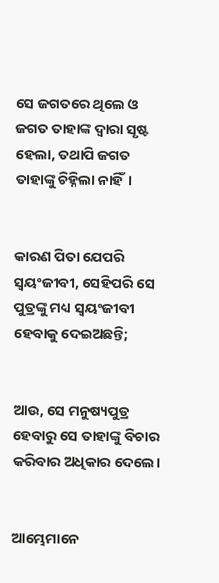ସେ ଜଗତରେ ଥିଲେ ଓ ଜଗତ ତାହାଙ୍କ ଦ୍ୱାରା ସୃଷ୍ଟ ହେଲା, ତଥାପି ଜଗତ ତାହାଙ୍କୁ ଚିହ୍ନିଲା ନାହିଁ।


କାରଣ ପିତା ଯେପରି ସ୍ୱୟଂଜୀବୀ, ସେହିପରି ସେ ପୁତ୍ରଙ୍କୁ ମଧ୍ୟ ସ୍ୱୟଂଜୀବୀ ହେବାକୁ ଦେଇଅଛନ୍ତି;


ଆଉ, ସେ ମନୁଷ୍ୟପୁତ୍ର ହେବାରୁ ସେ ତାହାଙ୍କୁ ବିଚାର କରିବାର ଅଧିକାର ଦେଲେ।


ଆମ୍ଭେମାନେ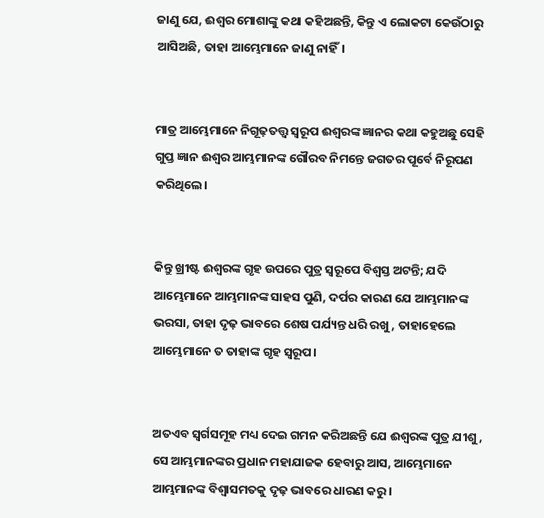ଜାଣୁ ଯେ, ଈଶ୍ବର ମୋଶାଙ୍କୁ କଥା କହିଅଛନ୍ତି, କିନ୍ତୁ ଏ ଲୋକଟା କେଉଁଠାରୁ ଆସିଅଛି, ତାହା ଆମ୍ଭେମାନେ ଜାଣୁ ନାହିଁ।


ମାତ୍ର ଆମ୍ଭେମାନେ ନିଗୂଢ଼ତତ୍ତ୍ୱ ସ୍ୱରୂପ ଈଶ୍ବରଙ୍କ ଜ୍ଞାନର କଥା କହୁଅଛୁ ସେହି ଗୁପ୍ତ ଜ୍ଞାନ ଈଶ୍ବର ଆମ୍ଭମାନଙ୍କ ଗୌରବ ନିମନ୍ତେ ଜଗତର ପୂର୍ବେ ନିରୂପଣ କରିଥିଲେ।


କିନ୍ତୁ ଖ୍ରୀଷ୍ଟ ଈଶ୍ବରଙ୍କ ଗୃହ ଉପରେ ପୁତ୍ର ସ୍ୱରୂପେ ବିଶ୍ୱସ୍ତ ଅଟନ୍ତି; ଯଦି ଆମ୍ଭେମାନେ ଆମ୍ଭମାନଙ୍କ ସାହସ ପୁଣି, ଦର୍ପର କାରଣ ଯେ ଆମ୍ଭମାନଙ୍କ ଭରସା, ତାହା ଦୃଢ଼ ଭାବରେ ଶେଷ ପର୍ଯ୍ୟନ୍ତ ଧରି ରଖୁ, ତାହାହେଲେ ଆମ୍ଭେମାନେ ତ ତାହାଙ୍କ ଗୃହ ସ୍ୱରୂପ।


ଅତଏବ ସ୍ୱର୍ଗସମୂହ ମଧ୍ୟ ଦେଇ ଗମନ କରିଅଛନ୍ତି ଯେ ଈଶ୍ବରଙ୍କ ପୁତ୍ର ଯୀଶୁ, ସେ ଆମ୍ଭମାନଙ୍କର ପ୍ରଧାନ ମହାଯାଜକ ହେବାରୁ ଆସ, ଆମ୍ଭେମାନେ ଆମ୍ଭମାନଙ୍କ ବିଶ୍ୱାସମତକୁ ଦୃଢ଼ ଭାବରେ ଧାରଣ କରୁ।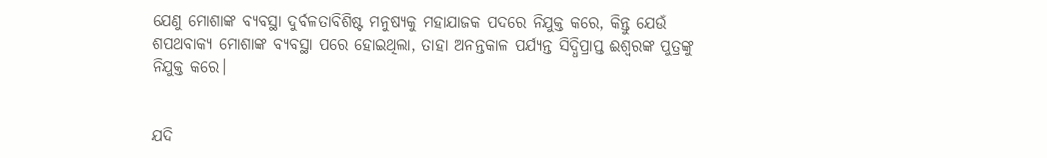ଯେଣୁ ମୋଶାଙ୍କ ବ୍ୟବସ୍ଥା ଦୁର୍ବଳତାବିଶିଷ୍ଟ ମନୁଷ୍ୟକୁ ମହାଯାଜକ ପଦରେ ନିଯୁକ୍ତ କରେ, କିନ୍ତୁ ଯେଉଁ ଶପଥବାକ୍ୟ ମୋଶାଙ୍କ ବ୍ୟବସ୍ଥା ପରେ ହୋଇଥିଲା, ତାହା ଅନନ୍ତକାଳ ପର୍ଯ୍ୟନ୍ତ ସିଦ୍ଧିପ୍ରାପ୍ତ ଈଶ୍ବରଙ୍କ ପୁତ୍ରଙ୍କୁ ନିଯୁକ୍ତ କରେ।


ଯଦି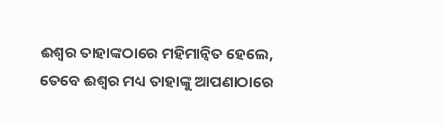ଈଶ୍ବର ତାହାଙ୍କଠାରେ ମହିମାନ୍ୱିତ ହେଲେ, ତେବେ ଈଶ୍ବର ମଧ୍ୟ ତାହାଙ୍କୁ ଆପଣାଠାରେ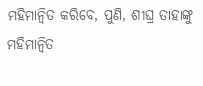ମହିମାନ୍ୱିତ କରିବେ, ପୁଣି, ଶୀଘ୍ର ତାହାଙ୍କୁ ମହିମାନ୍ୱିତ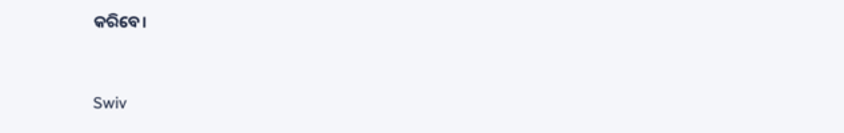କରିବେ।


Swiv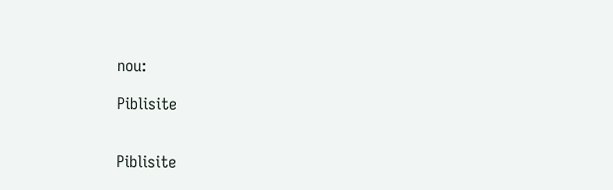nou:

Piblisite


Piblisite